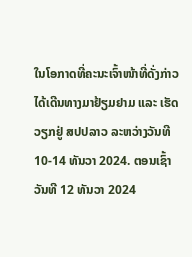ໃນໂອກາດທີ່ຄະນະເຈົ້າໜ້າທີ່ດັ່ງກ່າວ ໄດ້ເດີນທາງມາຢ້ຽມຢາມ ແລະ ເຮັດວຽກຢູ່ ສປປລາວ ລະຫວ່າງວັນທີ 10-14 ທັນວາ 2024. ຕອນເຊົ້າວັນທີ 12 ທັນວາ 2024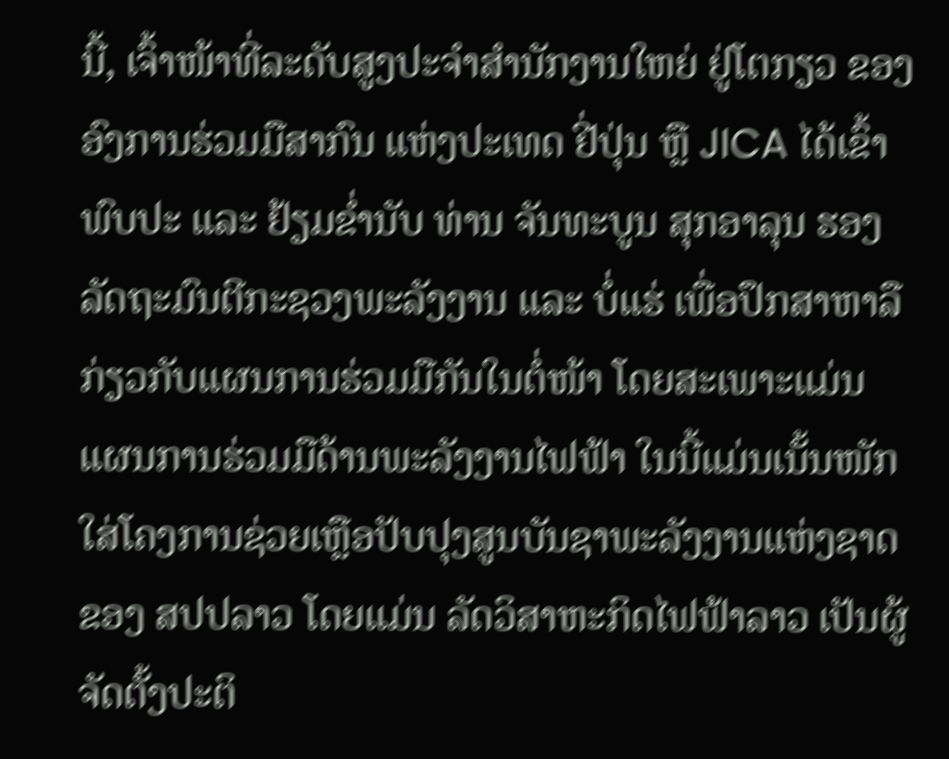ນີ້, ເຈົ້າໜ້າທີ່ລະດັບສູງປະຈຳສຳນັກງານໃຫຍ່ ຢູ່ໂຕກຽວ ຂອງ ອົງການຮ່ວມມືສາກົນ ແຫ່ງປະເທດ ຢີ່ປຸ່ນ ຫຼື JICA ໄດ້ເຂົ້າພົບປະ ແລະ ຢ້ຽມຂໍ່ານັບ ທ່ານ ຈັນທະບູນ ສຸກອາລຸນ ຮອງລັດຖະມົນຕີກະຊວງພະລັງງານ ແລະ ບໍ່ແຮ່ ເພື່ອປຶກສາຫາລື ກ່ຽວກັບແຜນການຮ່ວມມືກັນໃນຕໍ່ໜ້າ ໂດຍສະເພາະແມ່ນແຜນການຮ່ວມມືດ້ານພະລັງງານໄຟຟ້າ ໃນນີ້ແມ່ນເນັ້ນໜັກໃສ່ໂຄງການຊ່ວຍເຫຼືອປັບປຸງສູນບັນຊາພະລັງງານແຫ່ງຊາດ ຂອງ ສປປລາວ ໂດຍແມ່ນ ລັດວິສາຫະກິດໄຟຟ້າລາວ ເປັນຜູ້ຈັດຕັ້ງປະຕິ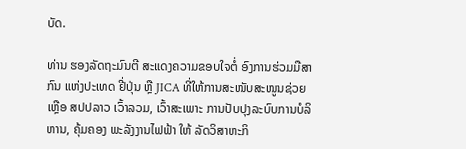ບັດ.

ທ່ານ ຮອງລັດຖະມົນຕີ ສະແດງຄວາມຂອບໃຈຕໍ່ ອົງການຮ່ວມມືສາກົນ ແຫ່ງປະເທດ ຢີ່ປຸ່ນ ຫຼື JICA ທີ່ໃຫ້ການສະໜັບສະໜູນຊ່ວຍເຫຼືອ ສປປລາວ ເວົ້າລວມ, ເວົ້າສະເພາະ ການປັບປຸງລະບົບການບໍລິຫານ, ຄຸ້ມຄອງ ພະລັງງານໄຟຟ້າ ໃຫ້ ລັດວິສາຫະກິ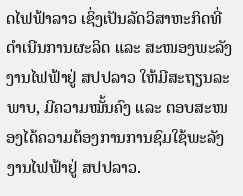ດໄຟຟ້າລາວ ເຊິ່ງເປັນລັດວິສາຫະກິດທີ່ດຳເນີນການຜະລິດ ແລະ ສະໜອງພະລັງງານໄຟຟ້າຢູ່ ສປປລາວ ໃຫ້ມີສະຖຽນລະພາບ, ມີຄວາມໝັ້ນຄົງ ແລະ ຕອບສະໜອງໄດ້ຄວາມຕ້ອງການການຊົມໃຊ້ພະລັງງານໄຟຟ້າຢູ່ ສປປລາວ.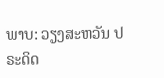ພາບ: ວຽງສະຫວັນ ປຣະດິດ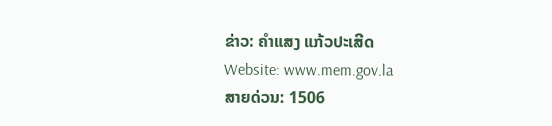ຂ່າວ: ຄຳແສງ ແກ້ວປະເສີດ
Website: www.mem.gov.la
ສາຍດ່ວນ: 1506